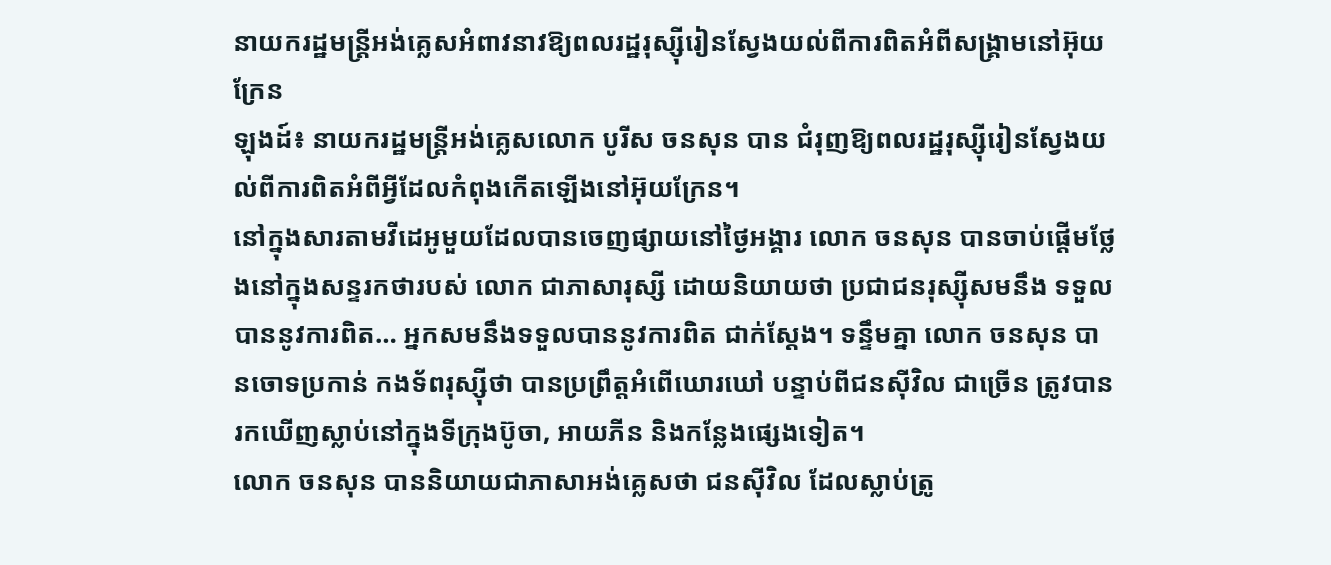នាយករដ្ឋមន្រ្តីអង់គ្លេសអំពាវនាវឱ្យពលរដ្ឋរុស្ស៊ីរៀនស្វែងយល់ពីការពិតអំពីសង្គ្រាមនៅអ៊ុយក្រែន
ឡុងដ៍៖ នាយករដ្ឋមន្រ្តីអង់គ្លេសលោក បូរីស ចនសុន បាន ជំរុញឱ្យពលរដ្ឋរុស្ស៊ីរៀនស្វែងយល់ពីការពិតអំពីអ្វីដែលកំពុងកើតឡើងនៅអ៊ុយក្រែន។
នៅក្នុងសារតាមវីដេអូមួយដែលបានចេញផ្សាយនៅថ្ងៃអង្គារ លោក ចនសុន បានចាប់ផ្តើមថ្លែងនៅក្នុងសន្ទរកថារបស់ លោក ជាភាសារុស្សី ដោយនិយាយថា ប្រជាជនរុស្ស៊ីសមនឹង ទទួលបាននូវការពិត… អ្នកសមនឹងទទួលបាននូវការពិត ជាក់ស្តែង។ ទន្ទឹមគ្នា លោក ចនសុន បានចោទប្រកាន់ កងទ័ពរុស្ស៊ីថា បានប្រព្រឹត្តអំពើឃោរឃៅ បន្ទាប់ពីជនស៊ីវិល ជាច្រើន ត្រូវបានរកឃើញស្លាប់នៅក្នុងទីក្រុងប៊ូចា, អាយភីន និងកន្លែងផ្សេងទៀត។
លោក ចនសុន បាននិយាយជាភាសាអង់គ្លេសថា ជនស៊ីវិល ដែលស្លាប់ត្រូ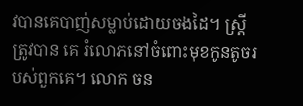វបានគេបាញ់សម្លាប់ដោយចងដៃ។ ស្ត្រីត្រូវបាន គេ រំលោភនៅចំពោះមុខកូនតូចរបស់ពួកគេ។ លោក ចន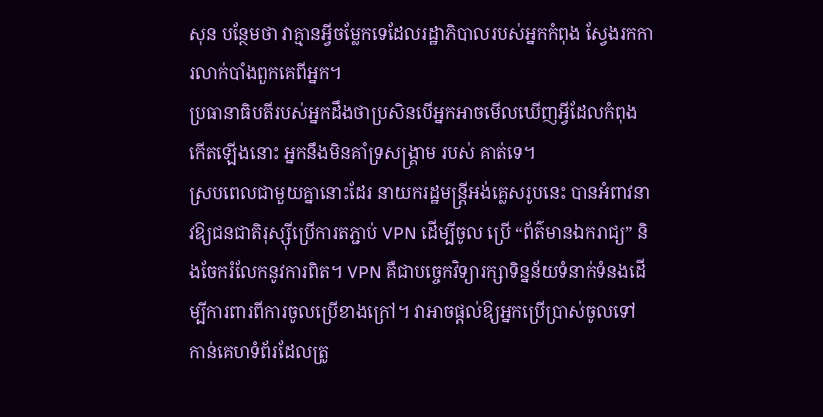សុន បន្ថែមថា វាគ្មានអ្វីចម្លែកទេដែលរដ្ឋាភិបាលរបស់អ្នកកំពុង ស្វែងរកការលាក់បាំងពួកគេពីអ្នក។
ប្រធានាធិបតីរបស់អ្នកដឹងថាប្រសិនបើអ្នកអាចមើលឃើញអ្វីដែលកំពុងកើតឡើងនោះ អ្នកនឹងមិនគាំទ្រសង្រ្គាម របស់ គាត់ទេ។
ស្របពេលជាមួយគ្នានោះដែរ នាយករដ្ឋមន្រ្តីអង់គ្លេសរូបនេះ បានអំពាវនាវឱ្យជនជាតិរុស្ស៊ីប្រើការតភ្ជាប់ VPN ដើម្បីចូល ប្រើ “ព័ត៌មានឯករាជ្យ” និងចែករំលែកនូវការពិត។ VPN គឺជាបច្ចេកវិទ្យារក្សាទិន្នន័យទំនាក់ទំនងដើម្បីការពារពីការចូលប្រើខាងក្រៅ។ វាអាចផ្តល់ឱ្យអ្នកប្រើប្រាស់ចូលទៅ កាន់គេហទំព័រដែលត្រូ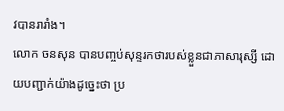វបានរារាំង។
លោក ចនសុន បានបញ្ចប់សុន្ទរកថារបស់ខ្លួនជាភាសារុស្សី ដោយបញ្ជាក់យ៉ាងដូច្នេះថា ប្រ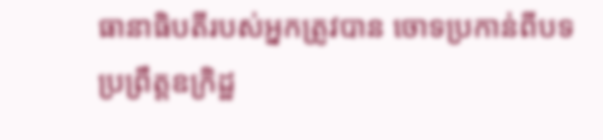ធានាធិបតីរបស់អ្នកត្រូវបាន ចោទប្រកាន់ពីបទប្រព្រឹត្តឧក្រិដ្ឋ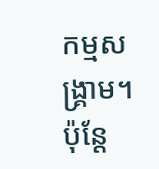កម្មសង្គ្រាម។ ប៉ុន្តែ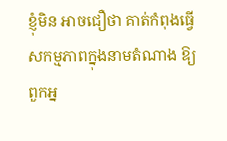ខ្ញុំមិន អាចជឿថា គាត់កំពុងធ្វើសកម្មភាពក្នុងនាមតំណាង ឱ្យពួកអ្ន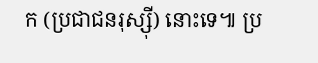ក (ប្រជាជនរុស្ស៊ី) នោះទេ៕ ប្រ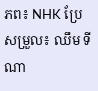ភព៖ NHK ប្រែសម្រួល៖ ឈឹម ទីណា